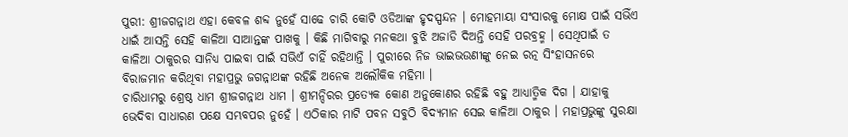ପୁରୀ: ଶ୍ରୀଜଗନ୍ନାଥ ଏହା କେବଳ ଶବ୍ଦ ନୁହେଁ ସାଢେ ଚାରି କୋଟି ଓଡିଆଙ୍କ ହୃଦସ୍ପନ୍ଦନ । ମୋହମାୟା ସଂସାରକୁ ମୋକ୍ଷ ପାଇଁ ସଭିଁଏ ଧାଇଁ ଆସନ୍ତି ସେହି କାଳିଆ ସାଆନ୍ତଙ୍କ ପାଖକୁ । କିଛି ମାଗିବାରୁ ମନକଥା ବୁଝି ଅଜାଡି ଦିଅନ୍ତି ସେହି ପରବ୍ରହ୍ମ । ସେଥିପାଇଁ ତ କାଳିଆ ଠାକୁରର ସାନିଧ୍ୟ ପାଇବା ପାଇଁ ସଭିଏଁ ଚାହିଁ ରହିଥାନ୍ତି । ପୁରୀରେ ନିଜ ଭାଇଭଉଣୀଙ୍କୁ ନେଇ ରତ୍ନ ସିଂହାସନରେ ବିରାଜମାନ କରିଥିବା ମହାପ୍ରଭୁ ଜଗନ୍ନାଥଙ୍କ ରହିଛି ଅନେକ ଅଲୌକିକ ମହିମା ।
ଚାରିଧାମରୁ ଶ୍ରେଷ୍ଠ ଧାମ ଶ୍ରୀଜଗନ୍ନାଥ ଧାମ । ଶ୍ରୀମନ୍ଦିରର ପ୍ରତ୍ୟେକ କୋଣ ଅନୁକୋଣର ରହିଛି ବହୁ ଆଧ୍ୟାତ୍ମିକ ଦିଗ । ଯାହାକୁ ଭେଦିବା ସାଧାରଣ ପକ୍ଷେ ସମ୍ଭବପର ନୁହେଁ । ଏଠିକାର ମାଟି ପବନ ସବୁଠି ବିଦ୍ୟମାନ ସେଇ କାଳିଆ ଠାକୁର । ମହାପ୍ରଭୁଙ୍କୁ ସୁରକ୍ଷା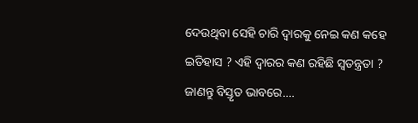ଦେଉଥିବା ସେହି ଚାରି ଦ୍ବାରକୁ ନେଇ କଣ କହେ ଇତିହାସ ? ଏହି ଦ୍ବାରର କଣ ରହିଛି ସ୍ବତନ୍ତ୍ରତା ? ଜାଣନ୍ତୁ ବିସ୍ତୃତ ଭାବରେ....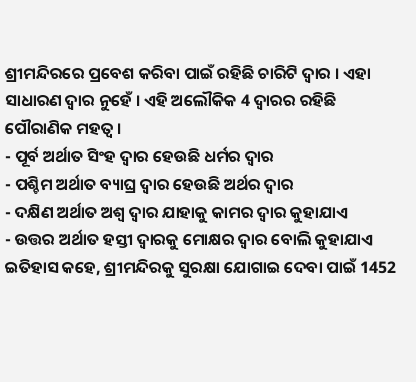ଶ୍ରୀମନ୍ଦିରରେ ପ୍ରବେଶ କରିବା ପାଇଁ ରହିଛି ଚାରିଟି ଦ୍ବାର । ଏହା ସାଧାରଣ ଦ୍ବାର ନୁହେଁ । ଏହି ଅଲୌକିକ 4 ଦ୍ବାରର ରହିଛି ପୌରାଣିକ ମହତ୍ବ ।
- ପୂର୍ବ ଅର୍ଥାତ ସିଂହ ଦ୍ବାର ହେଉଛି ଧର୍ମର ଦ୍ବାର
- ପଶ୍ଚିମ ଅର୍ଥାତ ବ୍ୟାଘ୍ର ଦ୍ବାର ହେଉଛି ଅର୍ଥର ଦ୍ବାର
- ଦକ୍ଷିଣ ଅର୍ଥାତ ଅଶ୍ବ ଦ୍ବାର ଯାହାକୁ କାମର ଦ୍ବାର କୁହାଯାଏ
- ଉତ୍ତର ଅର୍ଥାତ ହସ୍ତୀ ଦ୍ବାରକୁ ମୋକ୍ଷର ଦ୍ବାର ବୋଲି କୁହାଯାଏ
ଇତିହାସ କହେ, ଶ୍ରୀମନ୍ଦିରକୁ ସୁରକ୍ଷା ଯୋଗାଇ ଦେବା ପାଇଁ 1452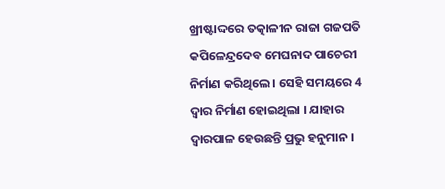ଖ୍ରୀଷ୍ଟାଦ୍ଦରେ ତତ୍କାଳୀନ ରାଜା ଗଜପତି କପିଳେନ୍ଦ୍ରଦେବ ମେଘନାଦ ପାଚେରୀ ନିର୍ମାଣ କରିଥିଲେ । ସେହି ସମୟରେ 4 ଦ୍ବାର ନିର୍ମାଣ ହୋଇଥିଲା । ଯାହାର ଦ୍ବାରପାଳ ହେଉଛନ୍ତି ପ୍ରଭୁ ହନୁମାନ ।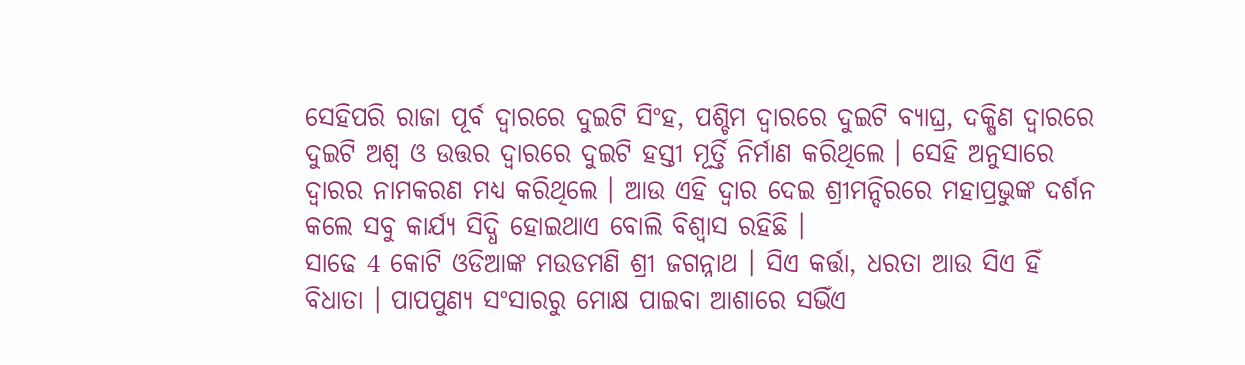ସେହିପରି ରାଜା ପୂର୍ବ ଦ୍ବାରରେ ଦୁଇଟି ସିଂହ, ପଶ୍ଚିମ ଦ୍ବାରରେ ଦୁଇଟି ବ୍ୟାଘ୍ର, ଦକ୍ଷିଣ ଦ୍ବାରରେ ଦୁଇଟି ଅଶ୍ବ ଓ ଉତ୍ତର ଦ୍ବାରରେ ଦୁଇଟି ହସ୍ତୀ ମୂର୍ତ୍ତି ନିର୍ମାଣ କରିଥିଲେ । ସେହି ଅନୁସାରେ ଦ୍ବାରର ନାମକରଣ ମଧ୍ୟ କରିଥିଲେ । ଆଉ ଏହି ଦ୍ବାର ଦେଇ ଶ୍ରୀମନ୍ଦିରରେ ମହାପ୍ରଭୁଙ୍କ ଦର୍ଶନ କଲେ ସବୁ କାର୍ଯ୍ୟ ସିଦ୍ଧି ହୋଇଥାଏ ବୋଲି ବିଶ୍ବାସ ରହିଛି ।
ସାଢେ 4 କୋଟି ଓଡିଆଙ୍କ ମଉଡମଣି ଶ୍ରୀ ଜଗନ୍ନାଥ । ସିଏ କର୍ତ୍ତା, ଧରତା ଆଉ ସିଏ ହିଁ ବିଧାତା । ପାପପୁଣ୍ୟ ସଂସାରରୁ ମୋକ୍ଷ ପାଇବା ଆଶାରେ ସଭିଁଏ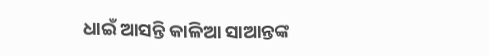ଧାଇଁ ଆସନ୍ତି କାଳିଆ ସାଆନ୍ତଙ୍କ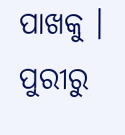ପାଖକୁ ।
ପୁରୀରୁ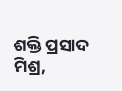ଶକ୍ତି ପ୍ରସାଦ ମିଶ୍ର,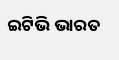ଇଟିଭି ଭାରତ